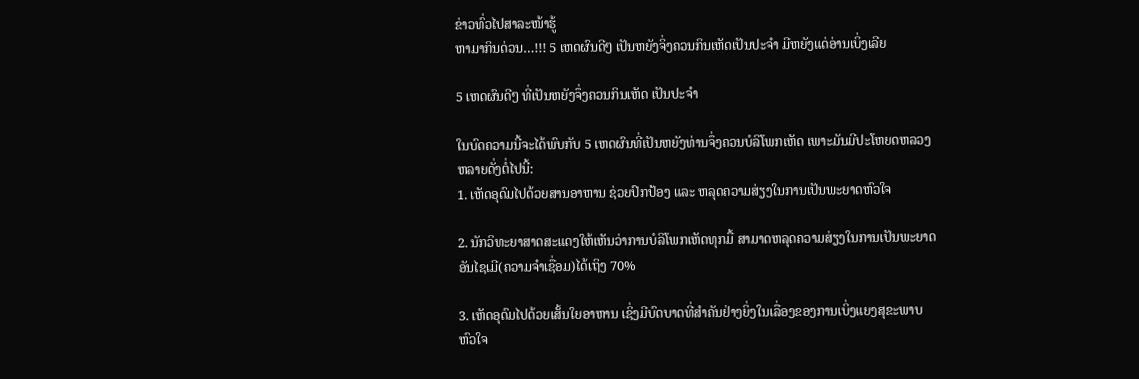ຂ່າວທົ່ວໄປສາລະໜ້າຮູ້
ຫາມາກິນດ່ວນ…!!! 5 ເຫດຜົນດີໆ ເປັນຫຍັງຈິ່ງຄວນກິນເຫັດເປັນປະຈຳ ມີຫຍັງແດ່ອ່ານເບິ່ງເລີຍ

5 ເຫດຜົນດີໆ ທີ່ເປັນຫຍັງຈຶ່ງຄວນກິນເຫັດ ເປັນປະຈຳ

ໃນບົດຄວາມນີ້ຈະໄດ້ພົບກັບ 5 ເຫດຜົນທີ່ເປັນຫຍັງທ່ານຈຶ່ງຄວນບໍລິໂພກເຫັດ ເພາະມັນມີປະໂຫຍດຫລວງຫລາຍດັ່ງຕໍ່ໄປນີ້:
1. ເຫັດອຸດົມໄປດ້ວຍສານອາຫານ ຊ່ວຍປົກປ້ອງ ແລະ ຫລຸດຄວາມສ່ຽງໃນການເປັນພະຍາດຫົວໃຈ

2. ນັກວິທະຍາສາດສະແດງໃຫ້ເຫັນວ່າການບໍລິໂພກເຫັດທຸກມື້ ສາມາດຫລຸດຄວາມສ່ຽງໃນການເປັນພະຍາດອັນໄຊເມີ(ຄວາມຈຳເຊື່ອມ)ໄດ້ເຖິງ 70%

3. ເຫັດອຸດົມໄປດ້ວຍເສັ້ນໃຍອາຫານ ເຊິ່ງມີບົດບາດທີ່ສຳຄັນຢ່າງຍິ່ງໃນເລື່ອງຂອງການເບິ່ງແຍງສຸຂະພາບຫົວໃຈ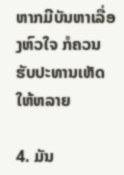ຫາກມີບັນຫາເລື່ອງຫົວໃຈ ກໍຄວນຮັບປະທານເຫັດໃຫ້ຫລາຍ

4. ມັນ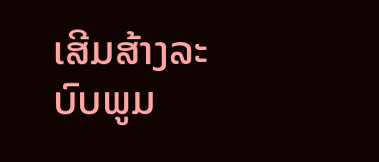ເສີມສ້າງລະບົບພູມ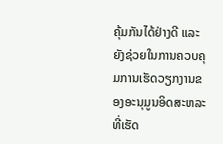ຄຸ້ມກັນໄດ້ຢ່າງດີ ແລະ ຍັງຊ່ວຍໃນການຄວບຄຸມການເຮັດວຽກງານຂອງອະນຸມູນອິດສະຫລະ ທີ່ເຮັດ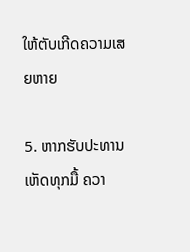ໃຫ້ຕັບເກີດຄວາມເສຍຫາຍ

5. ຫາກຮັບປະທານເຫັດທຸກມື້ ຄວາ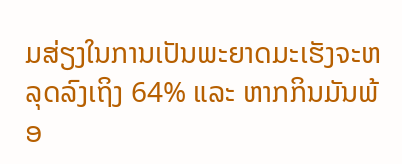ມສ່ຽງໃນການເປັນພະຍາດມະເຮັງຈະຫລຸດລົງເຖິງ 64% ແລະ ຫາກກິນມັນພ້ອ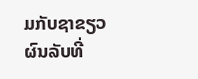ມກັບຊາຂຽວ ຜົນລັບທີ່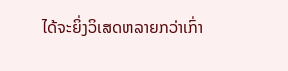ໄດ້ຈະຍິ່ງວິເສດຫລາຍກວ່າເກົ່າ